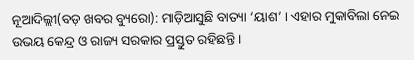ନୂଆଦିଲ୍ଲୀ(ବଡ଼ ଖବର ବ୍ୟୁରୋ): ମାଡ଼ିଆସୁଛି ବାତ୍ୟା ‘ୟାଶ’ । ଏହାର ମୁକାବିଲା ନେଇ ଉଭୟ କେନ୍ଦ୍ର ଓ ରାଜ୍ୟ ସରକାର ପ୍ରସ୍ତୁତ ରହିଛନ୍ତି ।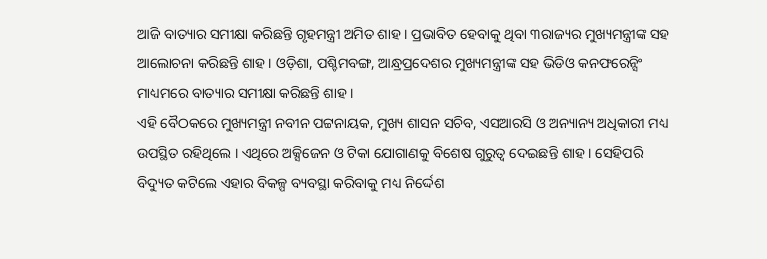ଆଜି ବାତ୍ୟାର ସମୀକ୍ଷା କରିଛନ୍ତି ଗୃହମନ୍ତ୍ରୀ ଅମିତ ଶାହ । ପ୍ରଭାବିତ ହେବାକୁ ଥିବା ୩ରାଜ୍ୟର ମୁଖ୍ୟମନ୍ତ୍ରୀଙ୍କ ସହ ଆଲୋଚନା କରିଛନ୍ତି ଶାହ । ଓଡ଼ିଶା, ପଶ୍ଚିମବଙ୍ଗ, ଆନ୍ଧ୍ରପ୍ରଦେଶର ମୁଖ୍ୟମନ୍ତ୍ରୀଙ୍କ ସହ ଭିଡିଓ କନଫରେନ୍ସିଂ ମାଧ୍ୟମରେ ବାତ୍ୟାର ସମୀକ୍ଷା କରିଛନ୍ତି ଶାହ ।
ଏହି ବୈଠକରେ ମୁଖ୍ୟମନ୍ତ୍ରୀ ନବୀନ ପଟ୍ଟନାୟକ, ମୁଖ୍ୟ ଶାସନ ସଚିବ, ଏସଆରସି ଓ ଅନ୍ୟାନ୍ୟ ଅଧିକାରୀ ମଧ୍ୟ ଉପସ୍ଥିତ ରହିଥିଲେ । ଏଥିରେ ଅକ୍ସିଜେନ ଓ ଟିକା ଯୋଗାଣକୁ ବିଶେଷ ଗୁରୁତ୍ୱ ଦେଇଛନ୍ତି ଶାହ । ସେହିପରି ବିଦ୍ୟୁତ କଟିଲେ ଏହାର ବିକଳ୍ପ ବ୍ୟବସ୍ଥା କରିବାକୁ ମଧ୍ୟ ନିର୍ଦ୍ଦେଶ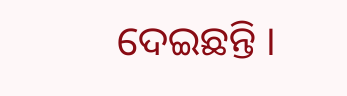ଦେଇଛନ୍ତି ।